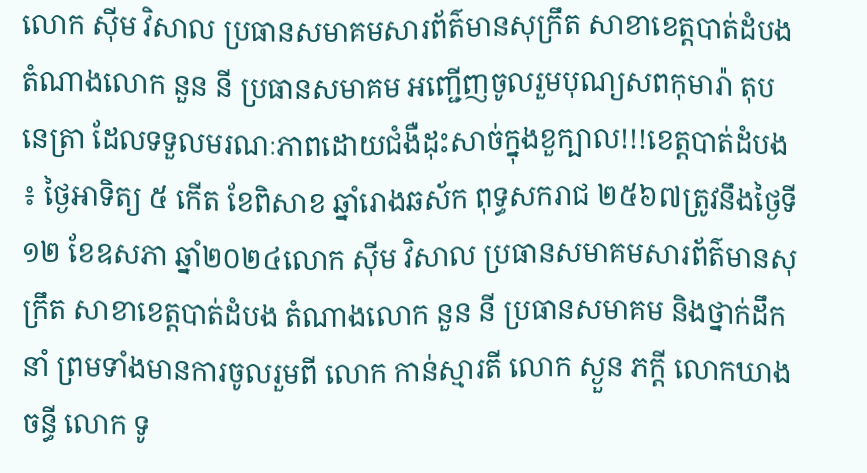លោក សុីម វិសាល ប្រធានសមាគមសារព័ត៌មានសុក្រឹត សាខាខេត្តបាត់ដំបង តំណាងលោក នួន នី ប្រធានសមាគម អញ្ជើញចូលរួមបុណ្យសពកុមារ៉ា តុប នេត្រា ដែលទទួលមរណៈភាពដោយជំងឺដុះសាច់ក្នុងខួក្បាល!!!ខេត្តបាត់ដំបង ៖ ថ្ងៃអាទិត្យ ៥ កើត ខែពិសាខ ឆ្នាំរោងឆស័ក ពុទ្ធសករាជ ២៥៦៧ត្រូវនឹងថ្ងៃទី១២ ខែឧសភា ឆ្នាំ២០២៤លោក សុីម វិសាល ប្រធានសមាគមសារព័ត៌មានសុក្រឹត សាខាខេត្តបាត់ដំបង តំណាងលោក នួន នី ប្រធានសមាគម និងថ្នាក់ដឹកនាំ ព្រមទាំងមានការចូលរួមពី លោក កាន់ស្មារតី លោក ស្ងួន ភក្តី លោកឃាងចន្ធី លោក ទូ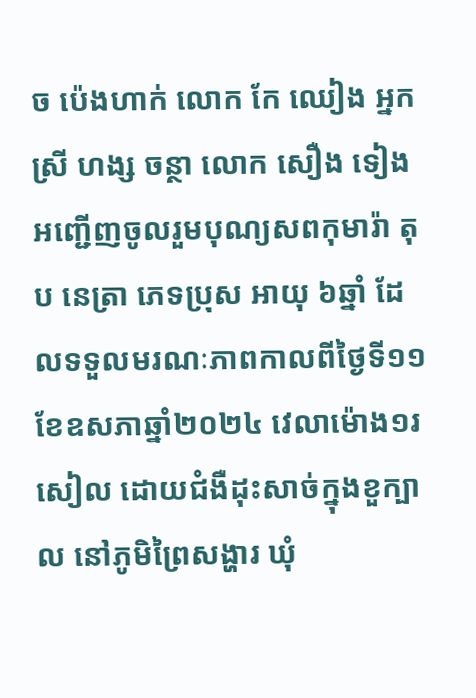ច ប៉េងហាក់ លោក កែ ឈៀង អ្នកស្រី ហង្ស ចន្ថា លោក សឿង ទៀង អញ្ជើញចូលរួមបុណ្យសពកុមារ៉ា តុប នេត្រា ភេទប្រុស អាយុ ៦ឆ្នាំ ដែលទទួលមរណៈភាពកាលពីថ្ងៃទី១១ ខែឧសភាឆ្នាំ២០២៤ វេលាម៉ោង១រសៀល ដោយជំងឺដុះសាច់ក្នុងខួក្បាល នៅភូមិព្រៃសង្ហារ ឃុំ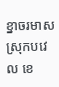ខ្នាចរមាស ស្រុកបវេល ខេ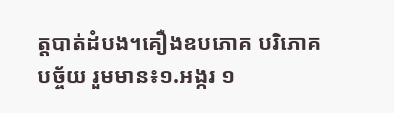ត្តបាត់ដំបង។គឿងឧបភោគ បរិភោគ បច្ច័យ រួមមាន៖១.អង្ករ ១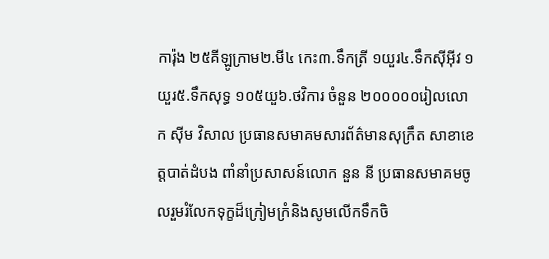ការ៉ុង ២៥គីឡូក្រាម២.មី៤ កេះ៣.ទឹកត្រី ១យួរ៤.ទឹកស៊ីអ៊ីវ ១យួរ៥.ទឹកសុទ្ធ ១០៥យួ៦.ថវិការ ចំនួន ២០០០០០រៀលលោក សុីម វិសាល ប្រធានសមាគមសារព័ត៌មានសុក្រឹត សាខាខេត្តបាត់ដំបង ពាំនាំប្រសាសន៍លោក នួន នី ប្រធានសមាគមចូលរួមរំលែកទុក្ខដ៏ក្រៀមក្រំនិងសូមលើកទឹកចិ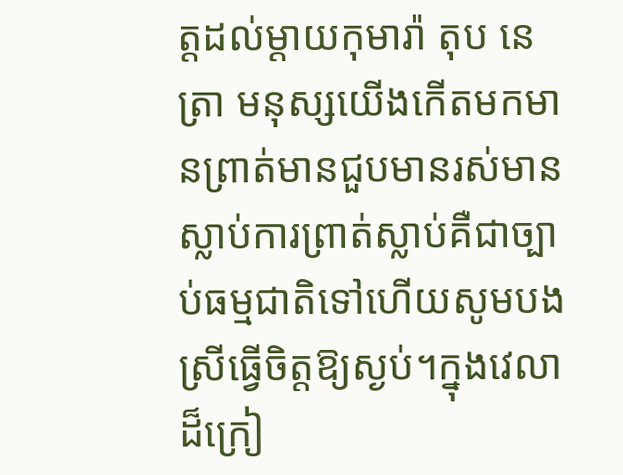ត្តដល់ម្ដាយកុមារ៉ា តុប នេត្រា មនុស្សយើងកើតមកមានព្រាត់មានជួបមានរស់មានស្លាប់ការព្រាត់ស្លាប់គឺជាច្បាប់ធម្មជាតិទៅហើយសូមបងស្រីធ្វើចិត្តឱ្យស្ងប់។ក្នុងវេលាដ៏ក្រៀ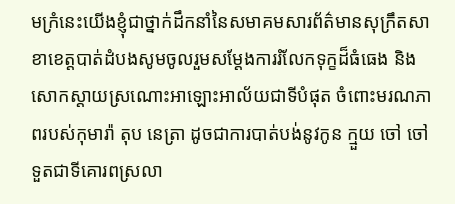មក្រំនេះយើងខ្ញុំជាថ្នាក់ដឹកនាំនៃសមាគមសារព័ត៌មានសុក្រឹតសាខាខេត្តបាត់ដំបងសូមចូលរួមសម្តែងការរំលែកទុក្ខដ៏ធំធេង និងសោកស្តាយស្រណោះអាឡោះអាល័យជាទីបំផុត ចំពោះមរណភាពរបស់កុមារ៉ា តុប នេត្រា ដូចជាការបាត់បង់នូវកូន ក្មួយ ចៅ ចៅទួតជាទីគោរពស្រលា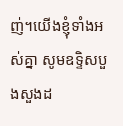ញ់។យើងខ្ញុំទាំងអស់គ្នា សូមឧទ្ទិសបួងសួងដ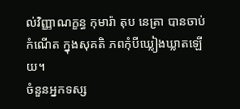ល់វិញ្ញាណក្ខន្ធ កុមារ៉ា តុប នេត្រា បានចាប់កំណើត ក្នុងសុគតិ ភពកុំបីឃ្លៀងឃ្លាតឡើយ។
ចំនួនអ្នកទស្ស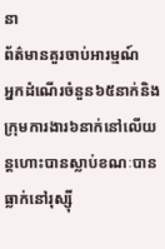នា
ព័ត៌មានគួរចាប់អារម្មណ៍
អ្នកដំណើរចំនួន៦៥នាក់និងក្រុមការងារ៦នាក់នៅលើយន្តហោះបានស្លាប់ខណៈបានធ្លាក់នៅរុស្ស៊ី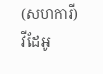(សហការី)
វីដែអូ